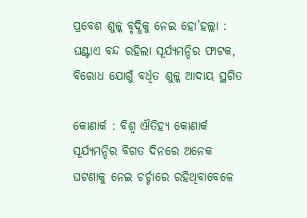ପ୍ରବେଶ ଶୁଳ୍କ ବୃଦ୍ଧିକୁ ନେଇ ହୋ’ହଲ୍ଲା : ଘଣ୍ଟାଏ ବନ୍ଦ ରହିଲା ସୂର୍ଯ୍ୟମନ୍ଦିର ଫାଟକ, ବିରୋଧ ଯୋଗୁଁ ବର୍ଧିତ ଶୁଳ୍କ ଆଦାୟ ସ୍ଥଗିତ

କୋଣାର୍କ : ବିଶ୍ୱ ଐତିହ୍ୟ କୋଣାର୍କ ସୂର୍ଯ୍ୟମନ୍ଦିର ବିଗତ ଦିନରେ ଅନେକ ଘଟଣାକୁ ନେଇ ଚର୍ଚ୍ଚାରେ ରହିଥିବାବେଳେ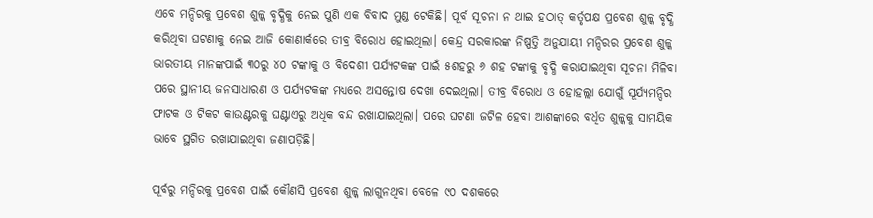ଏବେ ମନ୍ଦିରକୁ ପ୍ରବେଶ ଶୁଳ୍କ ବୃଦ୍ଧିକୁ ନେଇ ପୁଣି ଏକ ବିବାଦ ମୁଣ୍ଡ ଟେକିଛି। ପୂର୍ବ ସୂଚନା ନ ଥାଇ ହଠାତ୍‌ କର୍ତୃପକ୍ଷ ପ୍ରବେଶ ଶୁଳ୍କ ବୃଦ୍ଧି କରିଥିବା ଘଟଣାକୁ ନେଇ ଆଜି କୋଣାର୍କରେ ତୀବ୍ର ବିରୋଧ ହୋଇଥିଲା। କେନ୍ଦ୍ର ସରକାରଙ୍କ ନିଷ୍ପତ୍ତି ଅନୁଯାୟୀ ମନ୍ଦିରର ପ୍ରବେଶ ଶୁଳ୍କ ଭାରତୀୟ ମାନଙ୍କପାଇଁ ୩୦ରୁ ୪୦ ଟଙ୍କାକୁ ଓ ବିଦେଶୀ ପର୍ଯ୍ୟଟକଙ୍କ ପାଇଁ ୫ଶହରୁ ୬ ଶହ ଟଙ୍କାକୁ ବୃଦ୍ଧି କରାଯାଇଥିବା ସୂଚନା ମିଳିବା ପରେ ସ୍ଥାନୀୟ ଜନସାଧାରଣ ଓ ପର୍ଯ୍ୟଟକଙ୍କ ମଧ୍ୟରେ ଅସନ୍ତୋଷ ଦେଖା ଦେଇଥିଲା। ତୀବ୍ର ବିରୋଧ ଓ ହୋହଲ୍ଲା ଯୋଗୁଁ ସୂର୍ଯ୍ୟମନ୍ଦିର ଫାଟକ ଓ ଟିକଟ କାଉଣ୍ଟରକୁ ଘଣ୍ଟାଏରୁ ଅଧିକ ବନ୍ଦ ରଖାଯାଇଥିଲା। ପରେ ଘଟଣା ଜଟିଳ ହେବା ଆଶଙ୍କାରେ ବର୍ଧିତ ଶୁଳ୍କକୁ ସାମୟିକ ଭାବେ ସ୍ଥଗିତ ରଖାଯାଇଥିବା ଜଣାପଡ଼ିଛି।

ପୂର୍ବରୁ ମନ୍ଦିରକୁ ପ୍ରବେଶ ପାଇଁ କୌଣସି ପ୍ରବେଶ ଶୁଳ୍କ ଲାଗୁନଥିବା ବେଳେ ୯୦ ଦଶକରେ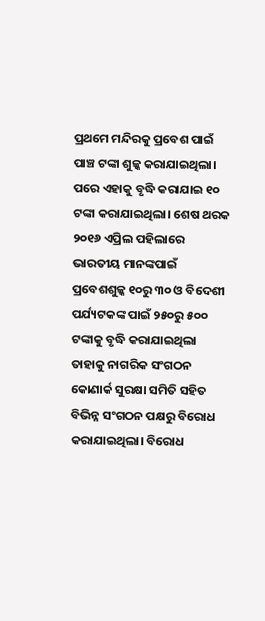ପ୍ରଥମେ ମନ୍ଦିରକୁ ପ୍ରବେଶ ପାଇଁ ପାଞ୍ଚ ଟଙ୍କା ଶୁଳ୍କ କରାଯାଇଥିଲା। ପରେ ଏହାକୁ ବୃଦ୍ଧି କରାଯାଇ ୧୦ ଟଙ୍କା କରାଯାଇଥିଲା। ଶେଷ ଥରକ ୨୦୧୬ ଏପ୍ରିଲ ପହିଲାରେ ଭାରତୀୟ ମାନଙ୍କପାଇଁ ପ୍ରବେଶଶୁଳ୍କ ୧୦ରୁ ୩୦ ଓ ବିଦେଶୀ ପର୍ଯ୍ୟଟକଙ୍କ ପାଇଁ ୨୫୦ରୁ ୫୦୦ ଟଙ୍କାକୁ ବୃଦ୍ଧି କରାଯାଇଥିଲା ତାହାକୁ ନାଗରିକ ସଂଗଠନ କୋଣାର୍କ ସୁରକ୍ଷା ସମିତି ସହିତ ବିଭିନ୍ନ ସଂଗଠନ ପକ୍ଷରୁ ବିରୋଧ କରାଯାଇଥିଲା। ବିରୋଧ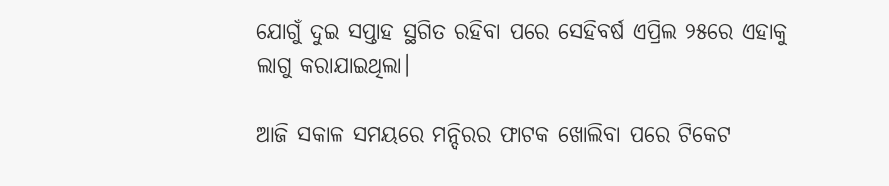ଯୋଗୁଁ ଦୁଇ ସପ୍ତାହ ସ୍ଥଗିତ ରହିବା ପରେ ସେହିବର୍ଷ ଏପ୍ରିଲ ୨୫ରେ ଏହାକୁ ଲାଗୁ କରାଯାଇଥିଲା।

ଆଜି ସକାଳ ସମୟରେ ମନ୍ଦିରର ଫାଟକ ଖୋଲିବା ପରେ ଟିକେଟ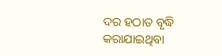ଦର ହଠାତ ବୃଦ୍ଧି କରାଯାଇଥିବା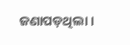ଜଣାପଡ଼ଥିଲା।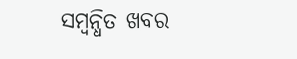ସମ୍ବନ୍ଧିତ ଖବର